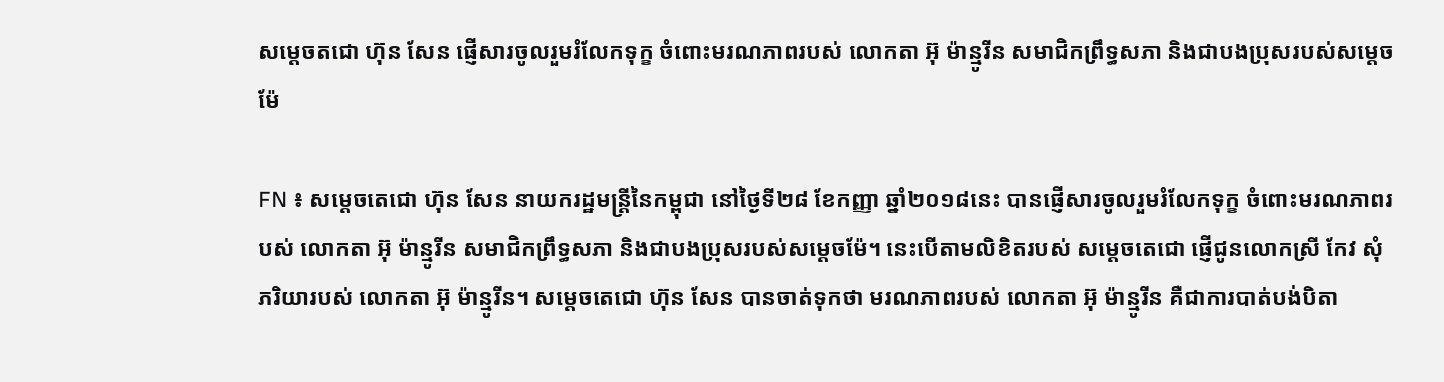សម្តេចតជោ ហ៊ុន សែន ផ្ញើសារចូលរួមរំលែកទុក្ខ ចំពោះមរណភាពរបស់ លោកតា អ៊ុ ម៉ាន្មូរីន សមាជិកព្រឹទ្ធសភា និងជាបងប្រុសរបស់សម្តេចម៉ែ

FN ៖ សម្តេចតេជោ ហ៊ុន សែន នាយករដ្ឋមន្រ្តីនៃកម្ពុជា នៅថ្ងៃទី២៨ ខែកញ្ញា ឆ្នាំ២០១៨នេះ បានផ្ញើសារចូលរួមរំលែកទុក្ខ ចំពោះមរណភាពរបស់ លោកតា អ៊ុ ម៉ាន្មូរីន សមាជិកព្រឹទ្ធសភា និងជាបងប្រុសរបស់សម្តេចម៉ែ។ នេះបើតាមលិខិតរបស់ សម្តេចតេជោ ផ្ញើជូនលោកស្រី កែវ សុំ ភរិយារបស់ លោកតា អ៊ុ ម៉ាន្មូរីន។ សម្តេចតេជោ ហ៊ុន សែន បានចាត់ទុកថា មរណភាពរបស់ លោកតា អ៊ុ ម៉ាន្មូរីន គឺជាការបាត់បង់បិតា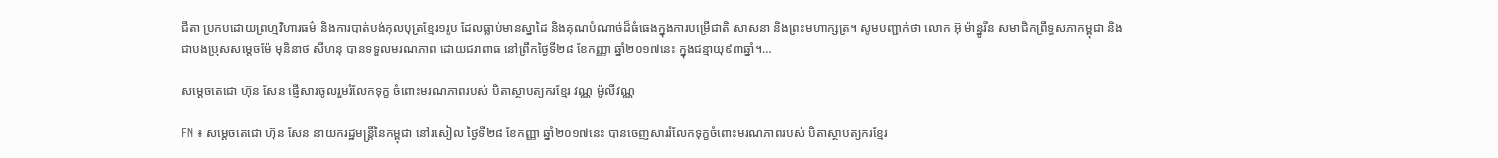ជីតា ប្រកបដោយព្រហ្មវិហារធម៌ និងការបាត់បង់កុលបុត្រខ្មែរ១រូប ដែលធ្លាប់មានស្នាដៃ និងគុណបំណាច់ដ៏ធំធេងក្នុងការបម្រើជាតិ សាសនា និងព្រះមហាក្សត្រ។ សូមបញ្ជាក់ថា លោក អ៊ុ ម៉ាន្នូរីន សមាជិកព្រឹទ្ធសភាកម្ពុជា និងជាបងប្រុសសម្តេចម៉ែ មុនិនាថ សីហនុ បានទទួលមរណភាព ដោយជរាពាធ នៅព្រឹកថ្ងៃទី២៨ ខែកញ្ញា ឆ្នាំ២០១៧នេះ ក្នុងជន្មាយុ៩៣ឆ្នាំ។…

សម្តេចតេជោ ហ៊ុន សែន ផ្ញើសារចូលរួមរំលែកទុក្ខ ចំពោះមរណភាពរបស់ បិតាស្ថាបត្យករខ្មែរ វណ្ណ ម៉ូលីវណ្ណ

FN ៖ សម្តេចតេជោ ហ៊ុន សែន នាយករដ្ឋមន្រ្តីនៃកម្ពុជា នៅរសៀល ថ្ងៃទី២៨ ខែកញ្ញា ឆ្នាំ២០១៧នេះ បានចេញសាររំលែកទុក្ខចំពោះមរណភាពរបស់ បិតាស្ថាបត្យករខ្មែរ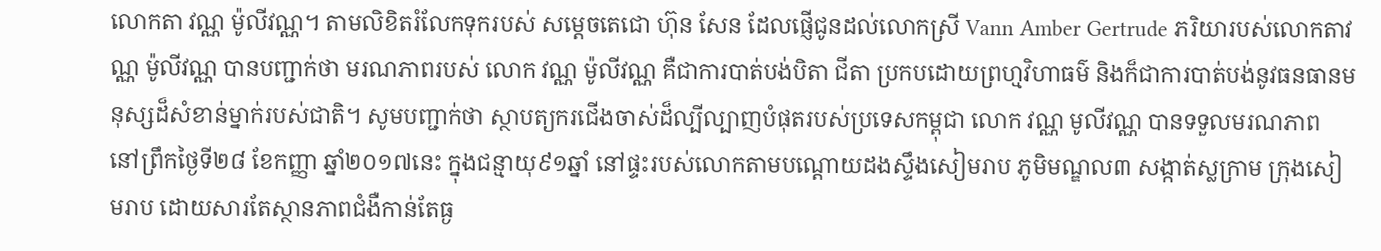លោកតា វណ្ណ ម៉ូលីវណ្ណ។ តាមលិខិតរំលែកទុករបស់ សម្តេចតេជោ ហ៊ុន សែន ដែលផ្ញើជូនដល់លោកស្រី Vann Amber Gertrude ភរិយារបស់លោកតាវណ្ណ ម៉ូលីវណ្ណ បានបញ្ជាក់ថា មរណភាពរបស់ លោក វណ្ណ ម៉ូលីវណ្ណ គឺជាការបាត់បង់បិតា ជីតា ប្រកបដោយព្រហ្មវិហាធម៌ និងក៏ជាការបាត់បង់នូវធនធានមនុស្សដ៏សំខាន់ម្នាក់របស់ជាតិ។ សូមបញ្ជាក់ថា ស្ថាបត្យករជើងចាស់ដ៏ល្បីល្បាញបំផុតរបស់ប្រទេសកម្ពុជា លោក វណ្ណ មូលីវណ្ណ បានទទួលមរណភាព នៅព្រឹកថ្ងៃទី២៨ ខែកញ្ញា ឆ្នាំ២០១៧នេះ ក្នុងជន្មាយុ៩១ឆ្នាំ នៅផ្ទះរបស់លោកតាមបណ្ដោយដងស្ទឹងសៀមរាប ភូមិមណ្ឌល៣ សង្កាត់ស្លក្រាម ក្រុងសៀមរាប ដោយសារតែស្ថានភាពជំងឺកាន់តែធ្ង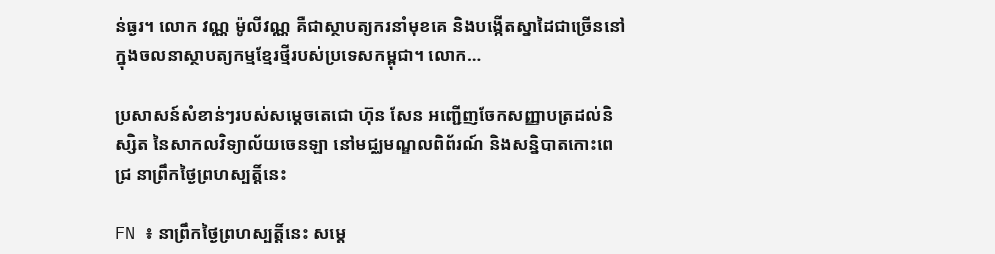ន់ធ្ងរ។ លោក វណ្ណ ម៉ូលីវណ្ណ គឺជាស្ថាបត្យករនាំមុខគេ និងបង្កើតស្នាដៃជាច្រើននៅក្នុងចលនាស្ថាបត្យកម្មខ្មែរថ្មីរបស់ប្រទេសកម្ពុជា។ លោក…

ប្រសាសន៍សំខាន់ៗរបស់សម្តេចតេជោ ហ៊ុន សែន អញ្ជើញចែកសញ្ញាបត្រដល់និស្សិត នៃសាកលវិទ្យាល័យចេនឡា នៅមជ្ឈមណ្ឌលពិព័រណ៍ និងសន្និបាតកោះពេជ្រ នាព្រឹកថ្ងៃព្រហស្បត្តិ៍នេះ

FN ៖ នាព្រឹកថ្ងៃព្រហស្បត្តិ៍នេះ សម្តេ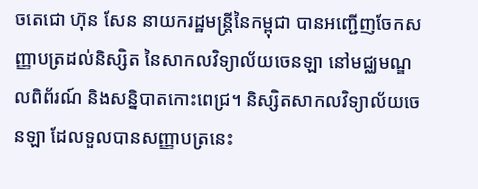ចតេជោ ហ៊ុន សែន នាយករដ្ឋមន្រ្តីនៃកម្ពុជា បានអញ្ជើញចែកសញ្ញាបត្រដល់និស្សិត នៃសាកលវិទ្យាល័យចេនឡា នៅមជ្ឈមណ្ឌលពិព័រណ៍ និងសន្និបាតកោះពេជ្រ។ និស្សិតសាកលវិទ្យាល័យចេនឡា ដែលទួលបានសញ្ញាបត្រនេះ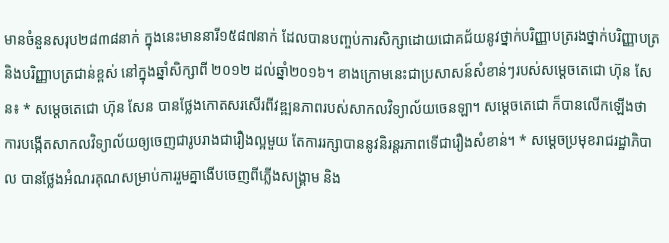មានចំនួនសរុប២៨៣៨នាក់ ក្នុងនេះមាននារី១៥៨៧នាក់ ដែលបានបញ្ចប់ការសិក្សាដោយជោគជ័យនូវថ្នាក់បរិញ្ញាបត្ររងថ្នាក់បរិញ្ញាបត្រ និងបរិញ្ញាបត្រជាន់ខ្ពស់ នៅក្នុងឆ្នាំសិក្សាពី ២០១២ ដល់ឆ្នាំ២០១៦។ ខាងក្រោមនេះជាប្រសាសន៍សំខាន់ៗរបស់សម្តេចតេជោ ហ៊ុន សែន៖ * សម្តេចតេជោ ហ៊ុន សែន បានថ្លែងកោតសរសើរពីវឌ្ឍនភាពរបស់សាកលវិទ្យាល័យចេនឡា។ សម្តេចតេជោ ក៏បានលើកឡើងថា ការបង្កើតសាកលវិទ្យាល័យឲ្យចេញជារូបរាងជារឿងល្អមួយ តែការរក្សាបាននូវនិរន្តរភាពទើជារឿងសំខាន់។ * សម្តេចប្រមុខរាជរដ្ឋាភិបាល បានថ្លែងអំណរគុណសម្រាប់ការរួមគ្នាងើបចេញពីភ្លើងសង្រ្គាម និង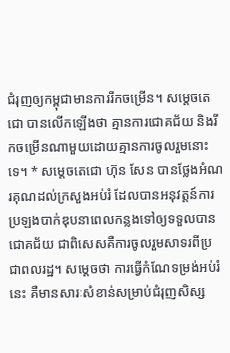ជំរុញឲ្យកម្ពុជាមានការរីកចម្រើន។ សម្តេចតេជោ បានលើកឡើងថា គ្មានការជោគជ័យ និងរីកចម្រើនណាមួយដោយគ្មានការចូលរួមនោះទេ។ * សម្តេចតេជោ ហ៊ុន សែន បានថ្លែងអំណរគុណដល់ក្រសួងអប់រំ ដែលបានអនុវត្តន៍ការប្រឡងបាក់ឌុបនាពេលកន្លងទៅឲ្យទទួលបានជោគជ័យ ជាពិសេសគឺការចូលរួមសាទរពីប្រជាពលរដ្ឋ។ សម្តេចថា ការធ្វើកំណែទម្រង់អប់រំនេះ គឺមានសារៈសំខាន់សម្រាប់ជំរុញសិស្ស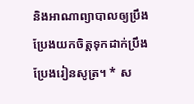និងអាណាព្យាបាលឲ្យប្រឹងប្រែងយកចិត្តទុកដាក់ប្រឹងប្រែងរៀនសូត្រ។ * ស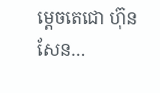ម្តេចតេជោ ហ៊ុន សែន…